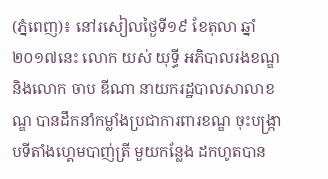(ភ្នំពេញ)៖ នៅរសៀលថ្ងៃទី១៩ ខែតុលា ឆ្នាំ២០១៧នេះ លោក យស់ យុទ្ធី អភិបាលរងខណ្ឌ និងលោក ចាប ឌីណា នាយករដ្ឋបាលសាលាខណ្ឌ បានដឹកនាំកម្លាំងប្រជាការពារខណ្ឌ ចុះបង្ក្រាបទីតាំងហ្គេមបាញ់ត្រី មួយកន្លែង ដកហូតបាន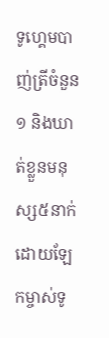ទូហ្គេមបាញ់ត្រីចំនួន១ និងឃាត់ខ្លួនមនុស្ស៥នាក់ ដោយឡែកម្ចាស់ទូ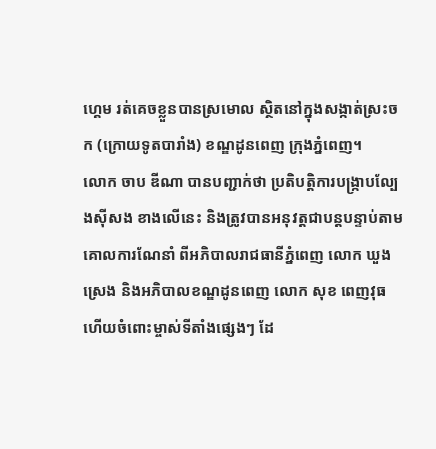ហ្គេម រត់គេចខ្លួនបានស្រមោល ស្ថិតនៅក្នុងសង្កាត់ស្រះចក (ក្រោយទូតបារាំង) ខណ្ឌដូនពេញ ក្រុងភ្នំពេញ។
លោក ចាប ឌីណា បានបញ្ជាក់ថា ប្រតិបត្តិការបង្ក្រាបល្បែងស៊ីសង ខាងលើនេះ និងត្រូវបានអនុវត្តជាបន្តបន្ទាប់តាមគោលការណែនាំ ពីអភិបាលរាជធានីភ្នំពេញ លោក ឃួង ស្រេង និងអភិបាលខណ្ឌដូនពេញ លោក សុខ ពេញវុធ ហើយចំពោះម្ចាស់ទីតាំងផ្សេងៗ ដែ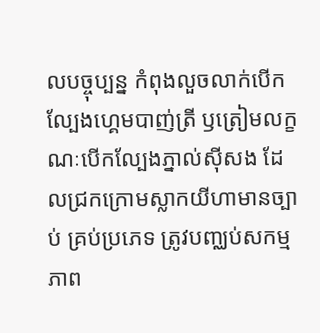លបច្ចុប្បន្ន កំពុងលួចលាក់បើកល្បែងហ្គេមបាញ់ត្រី ឫត្រៀមលក្ខណៈបើកល្បែងភ្នាល់ស៊ីសង ដែលជ្រកក្រោមស្លាកយីហាមានច្បាប់ គ្រប់ប្រភេទ ត្រូវបញ្ឈប់សកម្មភាព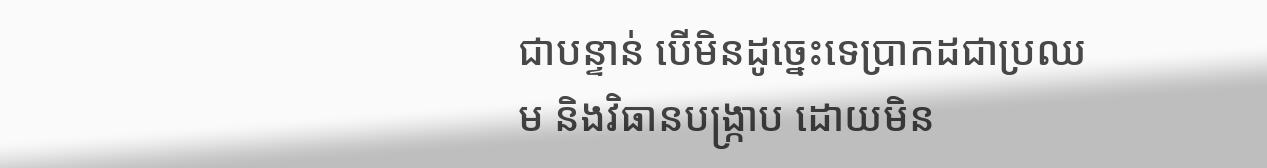ជាបន្ទាន់ បើមិនដូច្នេះទេប្រាកដជាប្រឈម និងវិធានបង្ក្រាប ដោយមិន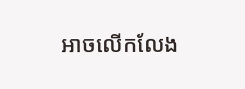អាចលើកលែង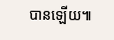បានឡើយ៕